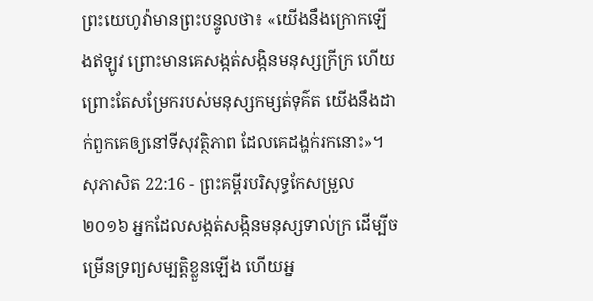ព្រះយេហូវ៉ាមានព្រះបន្ទូលថា៖ «យើងនឹងក្រោកឡើងឥឡូវ ព្រោះមានគេសង្កត់សង្កិនមនុស្សក្រីក្រ ហើយព្រោះតែសម្រែករបស់មនុស្សកម្សត់ទុគ៌ត យើងនឹងដាក់ពួកគេឲ្យនៅទីសុវត្ថិភាព ដែលគេដង្ហក់រកនោះ»។
សុភាសិត 22:16 - ព្រះគម្ពីរបរិសុទ្ធកែសម្រួល ២០១៦ អ្នកដែលសង្កត់សង្កិនមនុស្សទាល់ក្រ ដើម្បីចម្រើនទ្រព្យសម្បត្តិខ្លួនឡើង ហើយអ្ន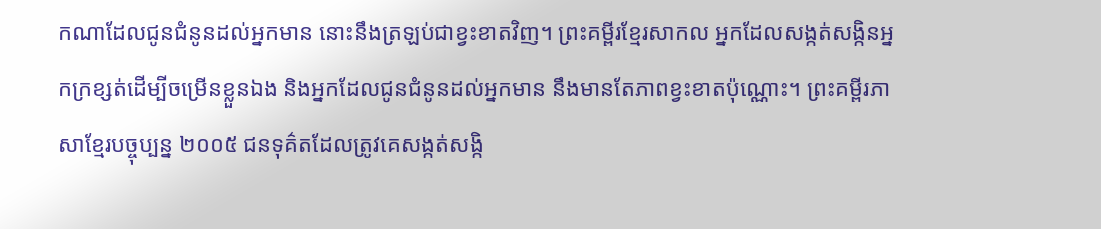កណាដែលជូនជំនូនដល់អ្នកមាន នោះនឹងត្រឡប់ជាខ្វះខាតវិញ។ ព្រះគម្ពីរខ្មែរសាកល អ្នកដែលសង្កត់សង្កិនអ្នកក្រខ្សត់ដើម្បីចម្រើនខ្លួនឯង និងអ្នកដែលជូនជំនូនដល់អ្នកមាន នឹងមានតែភាពខ្វះខាតប៉ុណ្ណោះ។ ព្រះគម្ពីរភាសាខ្មែរបច្ចុប្បន្ន ២០០៥ ជនទុគ៌តដែលត្រូវគេសង្កត់សង្កិ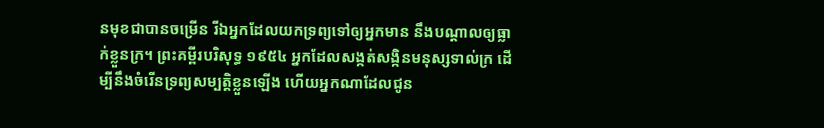នមុខជាបានចម្រើន រីឯអ្នកដែលយកទ្រព្យទៅឲ្យអ្នកមាន នឹងបណ្ដាលឲ្យធ្លាក់ខ្លួនក្រ។ ព្រះគម្ពីរបរិសុទ្ធ ១៩៥៤ អ្នកដែលសង្កត់សង្កិនមនុស្សទាល់ក្រ ដើម្បីនឹងចំរើនទ្រព្យសម្បត្តិខ្លួនឡើង ហើយអ្នកណាដែលជូន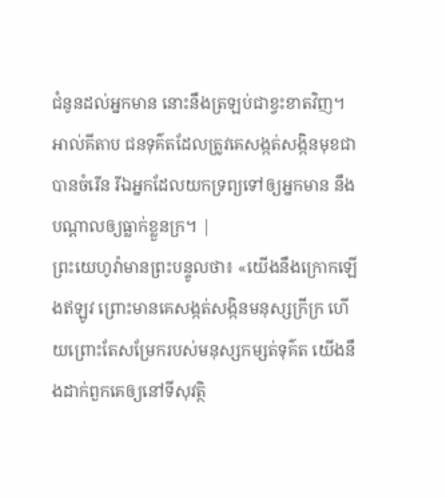ជំនូនដល់អ្នកមាន នោះនឹងត្រឡប់ជាខ្វះខាតវិញ។ អាល់គីតាប ជនទុគ៌តដែលត្រូវគេសង្កត់សង្កិនមុខជាបានចំរើន រីឯអ្នកដែលយកទ្រព្យទៅឲ្យអ្នកមាន នឹងបណ្ដាលឲ្យធ្លាក់ខ្លួនក្រ។ |
ព្រះយេហូវ៉ាមានព្រះបន្ទូលថា៖ «យើងនឹងក្រោកឡើងឥឡូវ ព្រោះមានគេសង្កត់សង្កិនមនុស្សក្រីក្រ ហើយព្រោះតែសម្រែករបស់មនុស្សកម្សត់ទុគ៌ត យើងនឹងដាក់ពួកគេឲ្យនៅទីសុវត្ថិ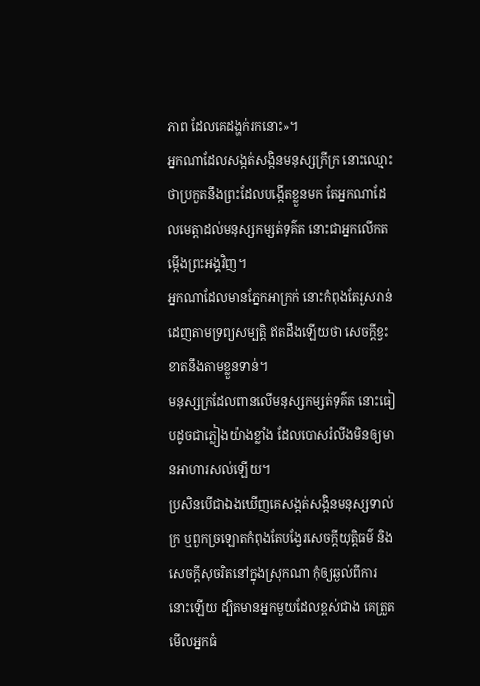ភាព ដែលគេដង្ហក់រកនោះ»។
អ្នកណាដែលសង្កត់សង្កិនមនុស្សក្រីក្រ នោះឈ្មោះថាប្រកួតនឹងព្រះដែលបង្កើតខ្លួនមក តែអ្នកណាដែលមេត្តាដល់មនុស្សកម្សត់ទុគ៌ត នោះជាអ្នកលើកតម្កើងព្រះអង្គវិញ។
អ្នកណាដែលមានភ្នែកអាក្រក់ នោះកំពុងតែរួសរាន់ដេញតាមទ្រព្យសម្បត្តិ ឥតដឹងឡើយថា សេចក្ដីខ្វះខាតនឹងតាមខ្លួនទាន់។
មនុស្សក្រដែលពានលើមនុស្សកម្សត់ទុគ៌ត នោះធៀបដូចជាភ្លៀងយ៉ាងខ្លាំង ដែលបោសរំលីងមិនឲ្យមានអាហារសល់ឡើយ។
ប្រសិនបើជាឯងឃើញគេសង្កត់សង្កិនមនុស្សទាល់ក្រ ឬពួកច្រឡោតកំពុងតែបង្វែរសេចក្ដីយុត្តិធម៌ និងសេចក្ដីសុចរិតនៅក្នុងស្រុកណា កុំឲ្យឆ្ងល់ពីការនោះឡើយ ដ្បិតមានអ្នកមួយដែលខ្ពស់ជាង គេត្រួតមើលអ្នកធំ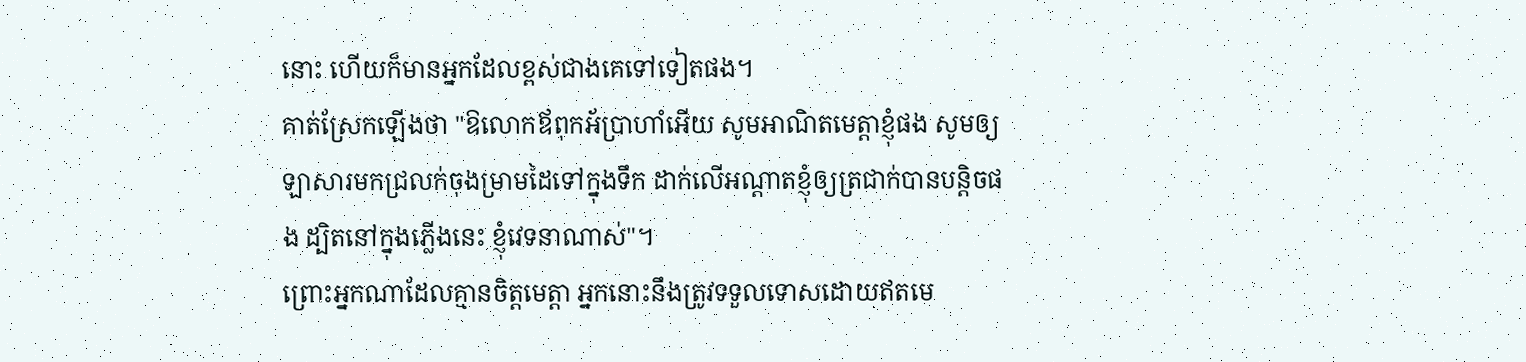នោះ ហើយក៏មានអ្នកដែលខ្ពស់ជាងគេទៅទៀតផង។
គាត់ស្រែកឡើងថា "ឱលោកឪពុកអ័ប្រាហាំអើយ សូមអាណិតមេត្តាខ្ញុំផង សូមឲ្យឡាសារមកជ្រលក់ចុងម្រាមដៃទៅក្នុងទឹក ដាក់លើអណ្តាតខ្ញុំឲ្យត្រជាក់បានបន្តិចផង ដ្បិតនៅក្នុងភ្លើងនេះ ខ្ញុំវេទនាណាស់"។
ព្រោះអ្នកណាដែលគ្មានចិត្តមេត្តា អ្នកនោះនឹងត្រូវទទួលទោសដោយឥតមេ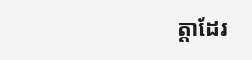ត្តាដែរ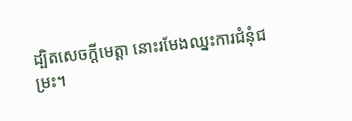ដ្បិតសេចក្តីមេត្តា នោះរមែងឈ្នះការជំនុំជម្រះ។